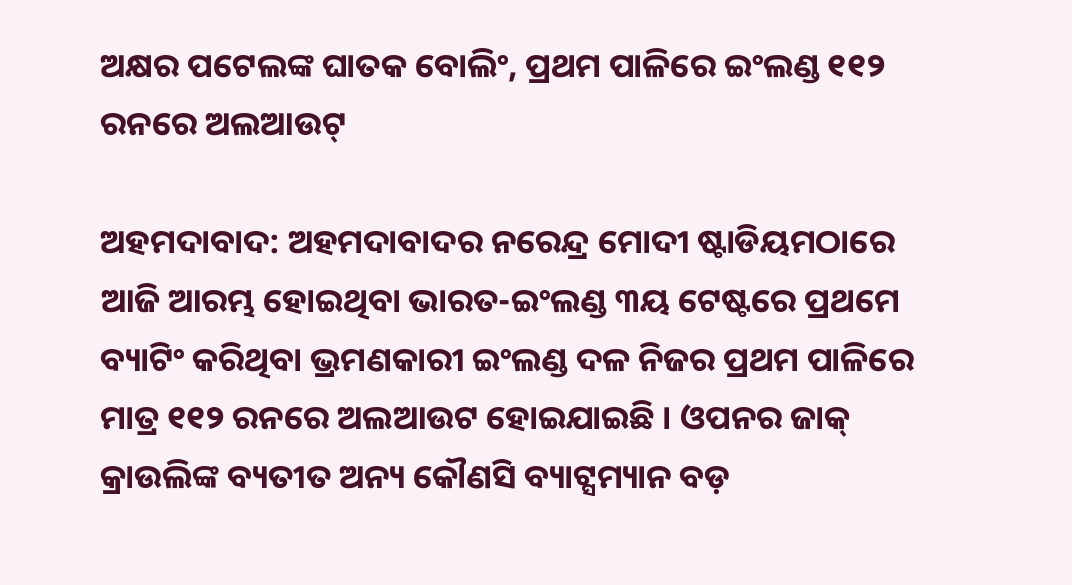ଅକ୍ଷର ପଟେଲଙ୍କ ଘାତକ ବୋଲିଂ, ପ୍ରଥମ ପାଳିରେ ଇଂଲଣ୍ଡ ୧୧୨ ରନରେ ଅଲଆଉଟ୍

ଅହମଦାବାଦ: ଅହମଦାବାଦର ନରେନ୍ଦ୍ର ମୋଦୀ ଷ୍ଟାଡିୟମଠାରେ ଆଜି ଆରମ୍ଭ ହୋଇଥିବା ଭାରତ-ଇଂଲଣ୍ଡ ୩ୟ ଟେଷ୍ଟରେ ପ୍ରଥମେ ବ୍ୟାଟିଂ କରିଥିବା ଭ୍ରମଣକାରୀ ଇଂଲଣ୍ଡ ଦଳ ନିଜର ପ୍ରଥମ ପାଳିରେ ମାତ୍ର ୧୧୨ ରନରେ ଅଲଆଉଟ ହୋଇଯାଇଛି । ଓପନର ଜାକ୍ କ୍ରାଉଲିଙ୍କ ବ୍ୟତୀତ ଅନ୍ୟ କୌଣସି ବ୍ୟାଟ୍ସମ୍ୟାନ ବଡ଼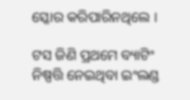ସ୍କୋର କରିପାରିନଥିଲେ ।

ଟସ ଜିଣି ପ୍ରଥମେ ବ୍ୟାଟିଂ ନିଷ୍ପତ୍ତି ନେଇଥିବା ଇଂଲଣ୍ଡ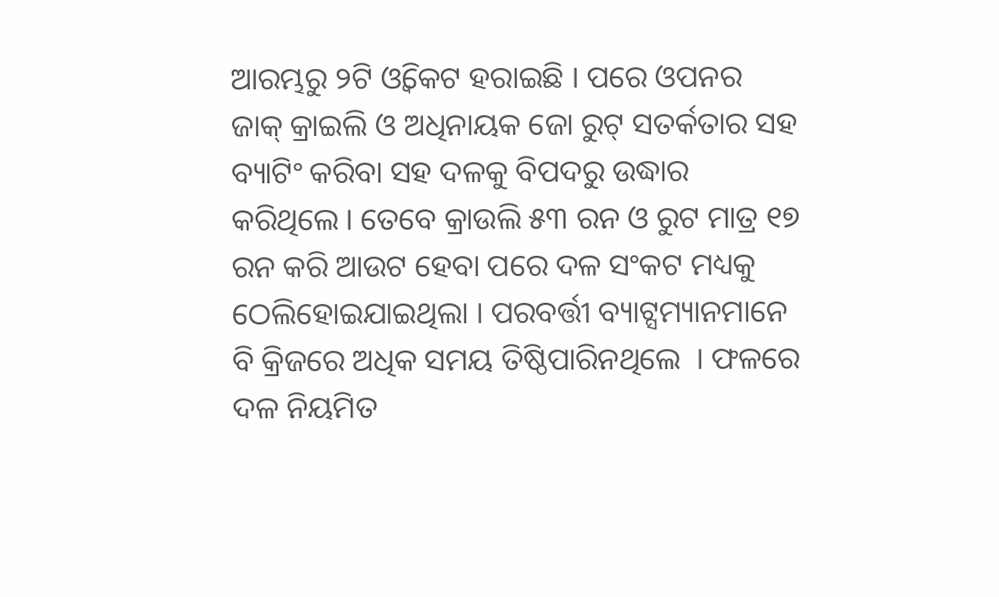ଆରମ୍ଭରୁ ୨ଟି ଓ୍ବିକେଟ ହରାଇଛି । ପରେ ଓପନର ଜାକ୍ କ୍ରାଇଲି ଓ ଅଧିନାୟକ ଜୋ ରୁଟ୍ ସତର୍କତାର ସହ ବ୍ୟାଟିଂ କରିବା ସହ ଦଳକୁ ବିପଦରୁ ଉଦ୍ଧାର କରିଥିଲେ । ତେବେ କ୍ରାଉଲି ୫୩ ରନ ଓ ରୁଟ ମାତ୍ର ୧୭ ରନ କରି ଆଉଟ ହେବା ପରେ ଦଳ ସଂକଟ ମଧ୍ୟକୁ ଠେଲିହୋଇଯାଇଥିଲା । ପରବର୍ତ୍ତୀ ବ୍ୟାଟ୍ସମ୍ୟାନମାନେ ବି କ୍ରିଜରେ ଅଧିକ ସମୟ ତିଷ୍ଠିପାରିନଥିଲେ  । ଫଳରେ ଦଳ ନିୟମିତ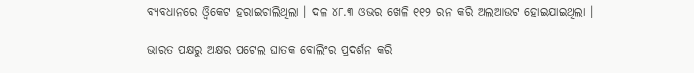ବ୍ୟବଧାନରେ ଓ୍ବିକେଟ ହରାଇଚାଲିଥିଲା । ଦଳ ୪୮.୩ ଓଭର ଖେଳି ୧୧୨ ରନ କରି ଅଲଆଉଟ ହୋଇଯାଇଥିଲା ।

ଭାରତ ପକ୍ଷରୁ ଅକ୍ଷର ପଟେଲ ଘାତକ ବୋଲିଂର ପ୍ରଦର୍ଶନ କରି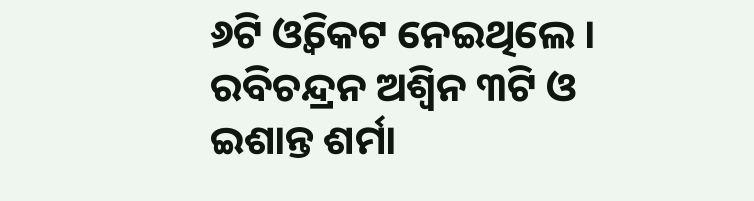୬ଟି ଓ୍ବିକେଟ ନେଇଥିଲେ । ରବିଚନ୍ଦ୍ରନ ଅଶ୍ବିନ ୩ଟି ଓ ଇଶାନ୍ତ ଶର୍ମା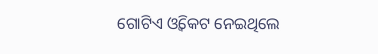ଗୋଟିଏ ଓ୍ବିକେଟ ନେଇଥିଲେ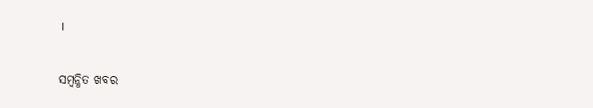।

ସମ୍ବନ୍ଧିତ ଖବର